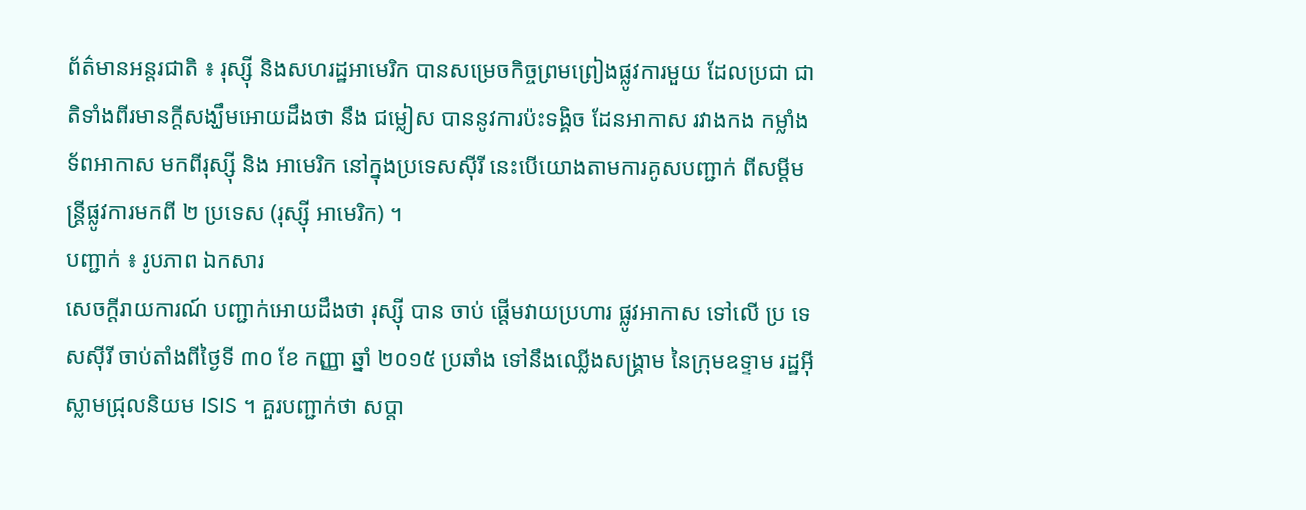ព័ត៌មានអន្តរជាតិ ៖ រុស្ស៊ី និងសហរដ្ឋអាមេរិក បានសម្រេចកិច្ចព្រមព្រៀងផ្លូវការមួយ ដែលប្រជា ជាតិទាំងពីរមានក្តីសង្ឃឹមអោយដឹងថា នឹង ជម្លៀស បាននូវការប៉ះទង្គិច ដែនអាកាស រវាងកង កម្លាំង ទ័ពអាកាស មកពីរុស្ស៊ី និង អាមេរិក នៅក្នុងប្រទេសស៊ីរី នេះបើយោងតាមការគូសបញ្ជាក់ ពីសម្តីមន្រ្តីផ្លូវការមកពី ២ ប្រទេស (រុស្ស៊ី អាមេរិក) ។
បញ្ជាក់ ៖ រូបភាព ឯកសារ
សេចក្តីរាយការណ៍ បញ្ជាក់អោយដឹងថា រុស្ស៊ី បាន ចាប់ ផ្តើមវាយប្រហារ ផ្លូវអាកាស ទៅលើ ប្រ ទេសស៊ីរី ចាប់តាំងពីថ្ងៃទី ៣០ ខែ កញ្ញា ឆ្នាំ ២០១៥ ប្រឆាំង ទៅនឹងឈ្លើងសង្គ្រាម នៃក្រុមឧទ្ទាម រដ្ឋអ៊ីស្លាមជ្រុលនិយម ISIS ។ គួរបញ្ជាក់ថា សប្តា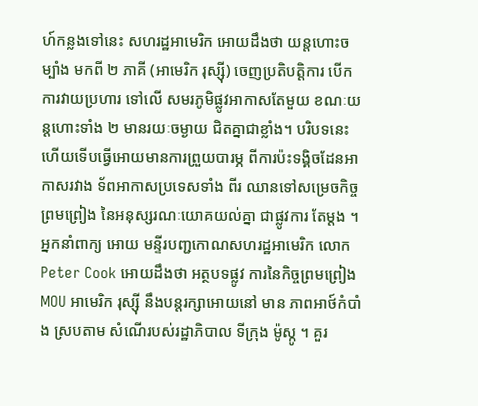ហ៍កន្លងទៅនេះ សហរដ្ឋអាមេរិក អោយដឹងថា យន្តហោះចម្បាំង មកពី ២ ភាគី (អាមេរិក រុស្ស៊ី) ចេញប្រតិបត្តិការ បើក ការវាយប្រហារ ទៅលើ សមរភូមិផ្លូវអាកាសតែមួយ ខណៈយន្តហោះទាំង ២ មានរយៈចម្ងាយ ជិតគ្នាជាខ្លាំង។ បរិបទនេះ ហើយទើបធ្វើអោយមានការព្រួយបារម្ភ ពីការប៉ះទង្គិចដែនអាកាសរវាង ទ័ពអាកាសប្រទេសទាំង ពីរ ឈានទៅសម្រេចកិច្ចព្រមព្រៀង នៃអនុស្សរណៈយោគយល់គ្នា ជាផ្លូវការ តែម្តង ។
អ្នកនាំពាក្យ អោយ មន្ទីរបញ្ជកោណសហរដ្ឋអាមេរិក លោក Peter Cook អោយដឹងថា អត្ថបទផ្លូវ ការនៃកិច្ចព្រមព្រៀង MOU អាមេរិក រុស្ស៊ី នឹងបន្តរក្សាអោយនៅ មាន ភាពអាថ៍កំបាំង ស្របតាម សំណើរបស់រដ្ឋាភិបាល ទីក្រុង ម៉ូស្កូ ។ គួរ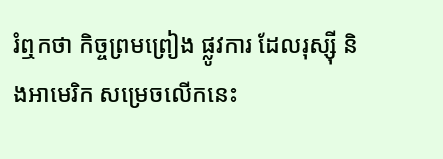រំឮកថា កិច្ចព្រមព្រៀង ផ្លូវការ ដែលរុស្ស៊ី និងអាមេរិក សម្រេចលើកនេះ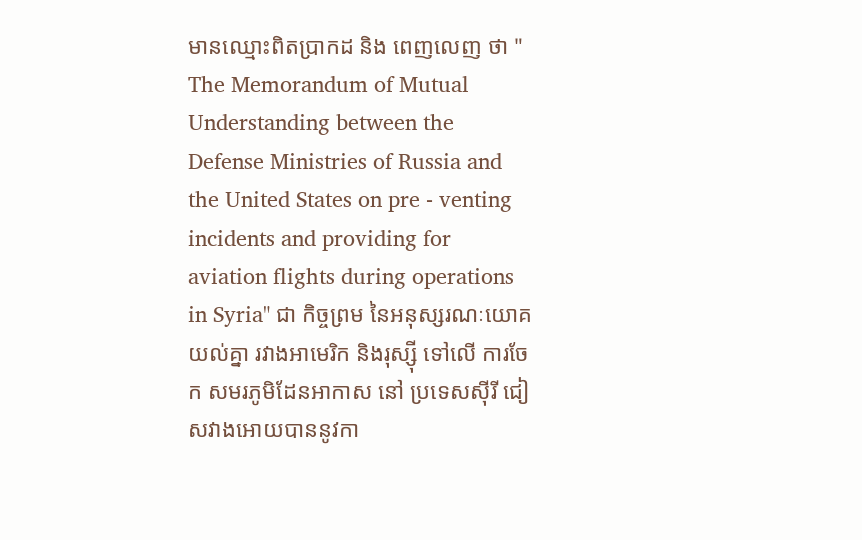មានឈ្មោះពិតប្រាកដ និង ពេញលេញ ថា " The Memorandum of Mutual Understanding between the Defense Ministries of Russia and the United States on pre - venting incidents and providing for aviation flights during operations in Syria" ជា កិច្ចព្រម នៃអនុស្សរណៈយោគយល់គ្នា រវាងអាមេរិក និងរុស្ស៊ី ទៅលើ ការចែក សមរភូមិដែនអាកាស នៅ ប្រទេសស៊ីរី ជៀសវាងអោយបាននូវកា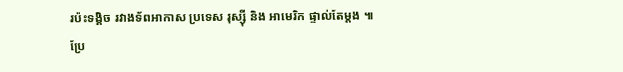រប៉ះទង្គិច រវាងទ័ពអាកាស ប្រទេស រុស្ស៊ី និង អាមេរិក ផ្ទាល់តែម្តង ៕
ប្រែ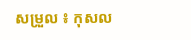សម្រួល ៖ កុសល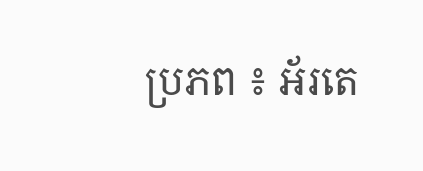ប្រភព ៖ អ័រតេ